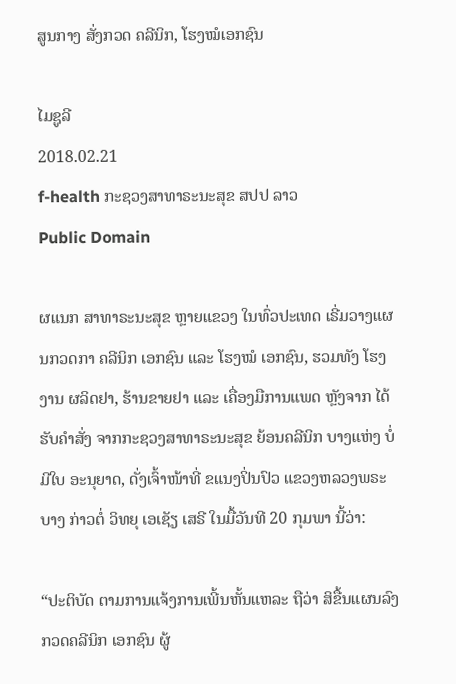ສູນກາງ ສັ່ງກວດ ຄລີນິກ, ໂຮງໝໍເອກຊົນ

ໄມຊູລີ
2018.02.21
f-health ກະຊວງສາທາຣະນະສຸຂ ສປປ ລາວ
Public Domain

ຜແນກ ສາທາຣະນະສຸຂ ຫຼາຍແຂວງ ໃນທົ່ວປະເທດ ເຣີ່ມວາງແຜນກວດກາ ຄລີນິກ ເອກຊົນ ແລະ ໂຮງໝໍ ເອກຊົນ, ຮວມທັງ ໂຮງງານ ຜລິດຢາ, ຮ້ານຂາຍຢາ ແລະ ເຄື່ອງມືການແພດ ຫຼັງຈາກ ໄດ້ຮັບຄໍາສັ່ງ ຈາກກະຊວງສາທາຣະນະສຸຂ ຍ້ອນຄລີນິກ ບາງແຫ່ງ ບໍ່ມີໃບ ອະນຸຍາດ, ດັ່ງເຈົ້າໜ້າທີ່ ຂແນງປິ່ນປົວ ແຂວງຫລວງພຣະບາງ ກ່າວຕໍ່ ວິທຍຸ ເອເຊັຽ ເສຣີ ໃນມື້ວັນທີ 20 ກຸມພາ ນີ້ວ່າ:

“ປະຕິບັດ ຕາມການແຈ້ງການເພີ້ນຫັ້ນແຫລະ ຖືວ່າ ສິຂື້ນແຜນລົງກວດຄລີນິກ ເອກຊົນ ຜູ້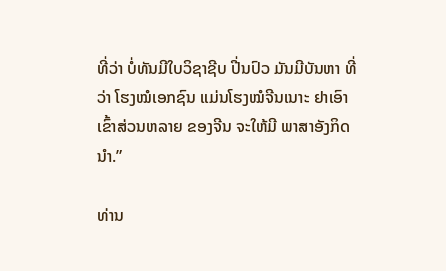ທີ່ວ່າ ບໍ່ທັນມີໃບວິຊາຊີບ ປີ່ນປົວ ມັນມີບັນຫາ ທີ່ວ່າ ໂຮງໝໍເອກຊົນ ແມ່ນໂຮງໝໍຈີນເນາະ ຢາເອົາເຂົ້າສ່ວນຫລາຍ ຂອງຈີນ ຈະໃຫ້ມີ ພາສາອັງກິດນໍາ.”

ທ່ານ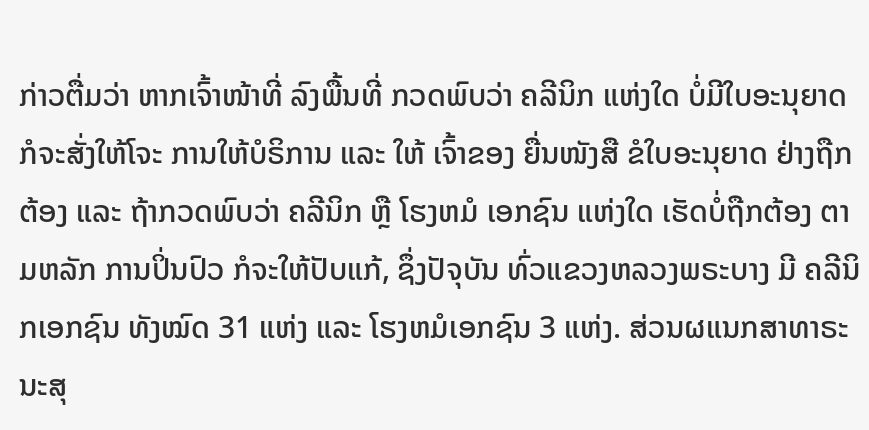ກ່າວຕື່ມວ່າ ຫາກເຈົ້າໜ້າທີ່ ລົງພື້ນທີ່ ກວດພົບວ່າ ຄລີນິກ ແຫ່ງໃດ ບໍ່ມີໃບອະນຸຍາດ ກໍຈະສັ່ງໃຫ້ໂຈະ ການໃຫ້ບໍຣິການ ແລະ ໃຫ້ ເຈົ້າຂອງ ຍື່ນໜັງສື ຂໍໃບອະນຸຍາດ ຢ່າງຖືກຕ້ອງ ແລະ ຖ້າກວດພົບວ່າ ຄລີນິກ ຫຼື ໂຮງຫມໍ ເອກຊົນ ແຫ່ງໃດ ເຮັດບໍ່ຖືກຕ້ອງ ຕາມຫລັກ ການປິ່ນປົວ ກໍຈະໃຫ້ປັບແກ້, ຊຶ່ງປັຈຸບັນ ທົ່ວແຂວງຫລວງພຣະບາງ ມີ ຄລີນິກເອກຊົນ ທັງໝົດ 31 ແຫ່ງ ແລະ ໂຮງຫມໍເອກຊົນ 3 ແຫ່ງ. ສ່ວນຜແນກສາທາຣະນະສຸ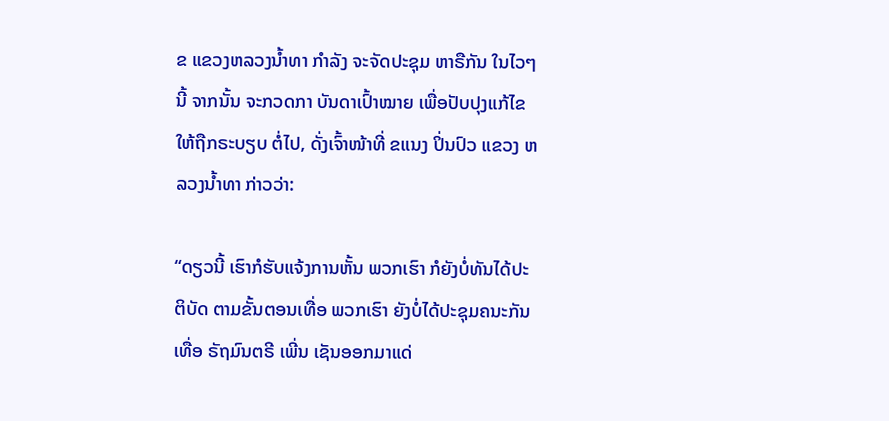ຂ ແຂວງຫລວງນໍ້າທາ ກໍາລັງ ຈະຈັດປະຊຸມ ຫາຣືກັນ ໃນໄວໆນີ້ ຈາກນັ້ນ ຈະກວດກາ ບັນດາເປົ້າໝາຍ ເພື່ອປັບປຸງແກ້ໄຂ ໃຫ້ຖືກຣະບຽບ ຕໍ່ໄປ, ດັ່ງເຈົ້າໜ້າທີ່ ຂແນງ ປິ່ນປົວ ແຂວງ ຫລວງນໍ້າທາ ກ່າວວ່າ:

“ດຽວນີ້ ເຮົາກໍຮັບແຈ້ງການຫັ້ນ ພວກເຮົາ ກໍຍັງບໍ່ທັນໄດ້ປະຕິບັດ ຕາມຂັ້ນຕອນເທື່ອ ພວກເຮົາ ຍັງບໍ່ໄດ້ປະຊຸມຄນະກັນເທື່ອ ຣັຖມົນຕຣີ ເພີ່ນ ເຊັນອອກມາແດ່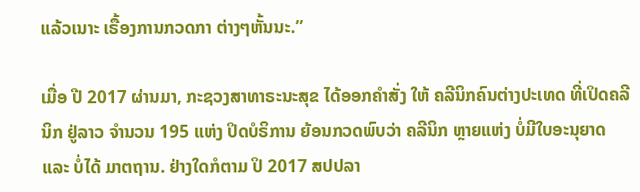ແລ້ວເນາະ ເຣື້ອງການກວດກາ ຕ່າງໆຫັ້ນນະ.”

ເມື່ອ ປີ 2017 ຜ່ານມາ, ກະຊວງສາທາຣະນະສຸຂ ໄດ້ອອກຄໍາສັ່ງ ໃຫ້ ຄລີນິກຄົນຕ່າງປະເທດ ທີ່ເປິດຄລີນິກ ຢູ່ລາວ ຈໍານວນ 195 ແຫ່ງ ປິດບໍຣິການ ຍ້ອນກວດພົບວ່າ ຄລີນິກ ຫຼາຍແຫ່ງ ບໍ່ມີໃບອະນຸຍາດ ແລະ ບໍ່ໄດ້ ມາຕຖານ. ຢ່າງໃດກໍຕາມ ປິ 2017 ສປປລາ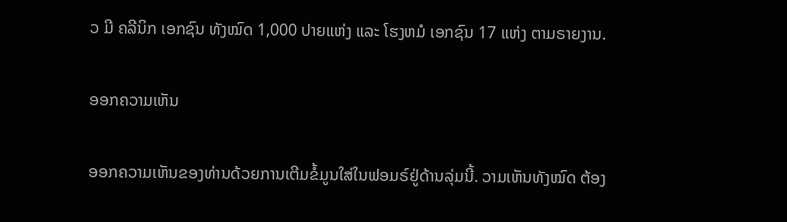ວ ມີ ຄລີນິກ ເອກຊົນ ທັງໝົດ 1,000 ປາຍແຫ່ງ ແລະ ໂຮງຫມໍ ເອກຊົນ 17 ແຫ່ງ ຕາມຣາຍງານ.

ອອກຄວາມເຫັນ

ອອກຄວາມເຫັນຂອງທ່ານດ້ວຍການເຕີມຂໍ້ມູນໃສ່ໃນຟອມຣ໌ຢູ່ດ້ານລຸ່ມນີ້. ວາມເຫັນທັງໝົດ ຕ້ອງ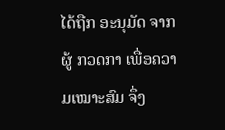ໄດ້ຖືກ ອະນຸມັດ ຈາກຜູ້ ກວດກາ ເພື່ອຄວາມເໝາະສົມ ຈຶ່ງ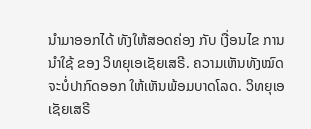ນໍາມາອອກໄດ້ ທັງໃຫ້ສອດຄ່ອງ ກັບ ເງື່ອນໄຂ ການນຳໃຊ້ ຂອງ ວິທຍຸເອເຊັຍເສຣີ. ຄວາມເຫັນທັງໝົດ ຈະບໍ່ປາກົດອອກ ໃຫ້ເຫັນພ້ອມບາດໂລດ. ວິທຍຸເອເຊັຍເສຣີ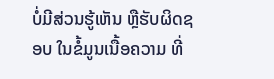ບໍ່ມີສ່ວນຮູ້ເຫັນ ຫຼືຮັບຜິດຊອບ ໃນຂໍ້ມູນເນື້ອຄວາມ ທີ່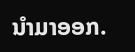ນໍາມາອອກ.